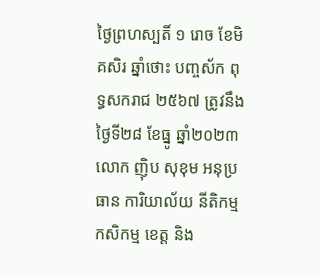ថ្ងៃព្រហស្បតិ៍ ១ រោច ខែមិគសិរ ឆ្នាំថោះ បញ្ចស័ក ពុទ្ធសករាជ ២៥៦៧ ត្រូវនឹងថ្ងៃទី២៨ ខែធ្នូ ឆ្នាំ២០២៣
លោក ញ៉ិប សុខុម អនុប្រធាន ការិយាល័យ នីតិកម្ម កសិកម្ម ខេត្ត និង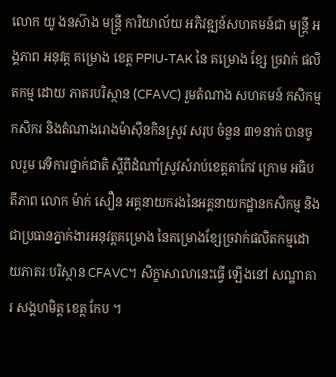លោក យូ ងនស៊ាង មន្រ្តី ការិយាល័យ អភិវឌ្ឍន៍សហគមន៍ជា មន្ត្រី អង្គភាព អនុវត្ត គម្រោង ខេត្ត PPIU-TAK នៃ គម្រោង ខ្សែ ច្រវាក់ ផលិតកម្ម ដោយ ភាតរបរិស្ថាន (CFAVC) រួមតំណាង សហគមន៍ កសិកម្ម កសិករ និងតំណាងរោងម៉ាសុីនកិនស្រូវ សរុប ចំនួន ៣១នាក់ បានចូលរួម វេទិការថ្នាក់ជាតិ ស្តីពីដំណាំស្រូវសំរាប់ខេត្តតាកែវ ក្រោម អធិបតីភាព លោក ម៉ាក់ សឿន អគ្គនាយករងនៃអគ្គនាយកដ្ឋានកសិកម្ម និង ជាប្រធានភ្នាក់ងារអនុវត្តគម្រោង នៃគម្រោងខ្សែច្រវាក់ផលិតកម្មដោយភាតរៈបរិស្ថាន CFAVC។ សិក្ខាសាលានេះធ្វើ ឡើងនៅ សណ្ឋាគារ សង្គហមិត្ដ ខេត្ត កែប ។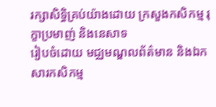រក្សាសិទិ្ធគ្រប់យ៉ាងដោយ ក្រសួងកសិកម្ម រុក្ខាប្រមាញ់ និងនេសាទ
រៀបចំដោយ មជ្ឈមណ្ឌលព័ត៌មាន និងឯកសារកសិកម្ម